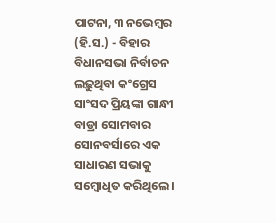ପାଟନା, ୩ ନଭେମ୍ବର (ହି.ସ.) - ବିହାର ବିଧାନସଭା ନିର୍ବାଚନ ଲଢ଼ୁଥିବା କଂଗ୍ରେସ ସାଂସଦ ପ୍ରିୟଙ୍କା ଗାନ୍ଧୀ ବାଡ୍ରା ସୋମବାର ସୋନବର୍ସାରେ ଏକ ସାଧାରଣ ସଭାକୁ ସମ୍ବୋଧିତ କରିଥିଲେ।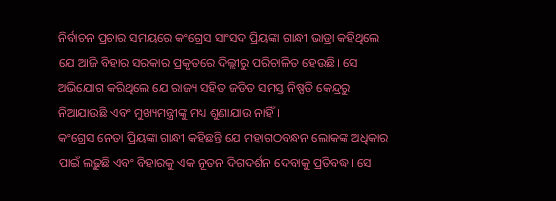ନିର୍ବାଚନ ପ୍ରଚାର ସମୟରେ କଂଗ୍ରେସ ସାଂସଦ ପ୍ରିୟଙ୍କା ଗାନ୍ଧୀ ଭାଡ୍ରା କହିଥିଲେ ଯେ ଆଜି ବିହାର ସରକାର ପ୍ରକୃତରେ ଦିଲ୍ଲୀରୁ ପରିଚାଳିତ ହେଉଛି। ସେ ଅଭିଯୋଗ କରିଥିଲେ ଯେ ରାଜ୍ୟ ସହିତ ଜଡିତ ସମସ୍ତ ନିଷ୍ପତି କେନ୍ଦ୍ରରୁ ନିଆଯାଉଛି ଏବଂ ମୁଖ୍ୟମନ୍ତ୍ରୀଙ୍କୁ ମଧ୍ୟ ଶୁଣାଯାଉ ନାହିଁ।
କଂଗ୍ରେସ ନେତା ପ୍ରିୟଙ୍କା ଗାନ୍ଧୀ କହିଛନ୍ତି ଯେ ମହାଗଠବନ୍ଧନ ଲୋକଙ୍କ ଅଧିକାର ପାଇଁ ଲଢ଼ୁଛି ଏବଂ ବିହାରକୁ ଏକ ନୂତନ ଦିଗଦର୍ଶନ ଦେବାକୁ ପ୍ରତିବଦ୍ଧ। ସେ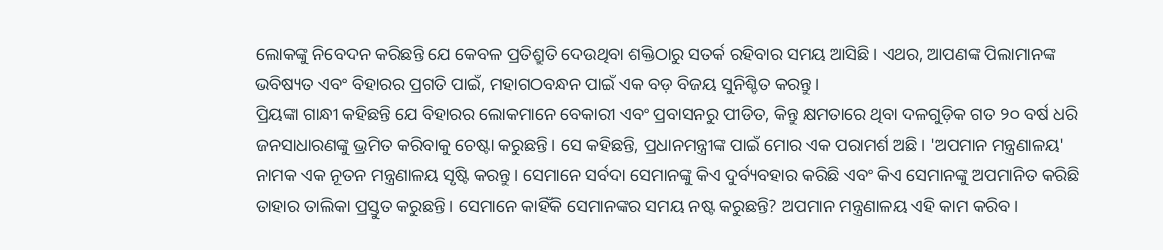ଲୋକଙ୍କୁ ନିବେଦନ କରିଛନ୍ତି ଯେ କେବଳ ପ୍ରତିଶ୍ରୁତି ଦେଉଥିବା ଶକ୍ତିଠାରୁ ସତର୍କ ରହିବାର ସମୟ ଆସିଛି। ଏଥର, ଆପଣଙ୍କ ପିଲାମାନଙ୍କ ଭବିଷ୍ୟତ ଏବଂ ବିହାରର ପ୍ରଗତି ପାଇଁ, ମହାଗଠବନ୍ଧନ ପାଇଁ ଏକ ବଡ଼ ବିଜୟ ସୁନିଶ୍ଚିତ କରନ୍ତୁ।
ପ୍ରିୟଙ୍କା ଗାନ୍ଧୀ କହିଛନ୍ତି ଯେ ବିହାରର ଲୋକମାନେ ବେକାରୀ ଏବଂ ପ୍ରବାସନରୁ ପୀଡିତ, କିନ୍ତୁ କ୍ଷମତାରେ ଥିବା ଦଳଗୁଡ଼ିକ ଗତ ୨୦ ବର୍ଷ ଧରି ଜନସାଧାରଣଙ୍କୁ ଭ୍ରମିତ କରିବାକୁ ଚେଷ୍ଟା କରୁଛନ୍ତି। ସେ କହିଛନ୍ତି, ପ୍ରଧାନମନ୍ତ୍ରୀଙ୍କ ପାଇଁ ମୋର ଏକ ପରାମର୍ଶ ଅଛି। 'ଅପମାନ ମନ୍ତ୍ରଣାଳୟ' ନାମକ ଏକ ନୂତନ ମନ୍ତ୍ରଣାଳୟ ସୃଷ୍ଟି କରନ୍ତୁ। ସେମାନେ ସର୍ବଦା ସେମାନଙ୍କୁ କିଏ ଦୁର୍ବ୍ୟବହାର କରିଛି ଏବଂ କିଏ ସେମାନଙ୍କୁ ଅପମାନିତ କରିଛି ତାହାର ତାଲିକା ପ୍ରସ୍ତୁତ କରୁଛନ୍ତି। ସେମାନେ କାହିଁକି ସେମାନଙ୍କର ସମୟ ନଷ୍ଟ କରୁଛନ୍ତି? ଅପମାନ ମନ୍ତ୍ରଣାଳୟ ଏହି କାମ କରିବ।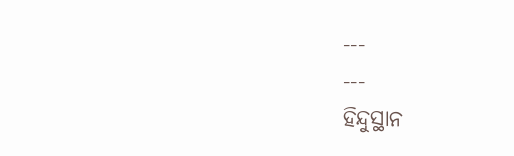---
---
ହିନ୍ଦୁସ୍ଥାନ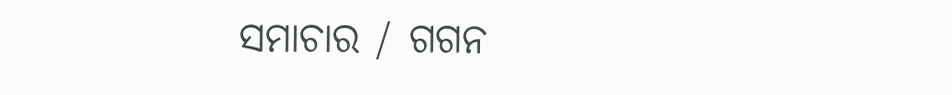ସମାଚାର / ଗଗନ